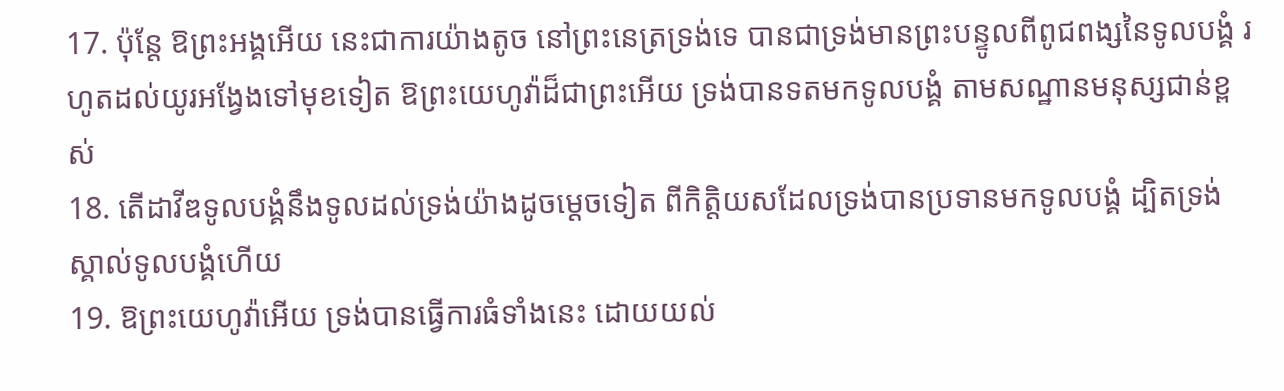17. ប៉ុន្តែ ឱព្រះអង្គអើយ នេះជាការយ៉ាងតូច នៅព្រះនេត្រទ្រង់ទេ បានជាទ្រង់មានព្រះបន្ទូលពីពូជពង្សនៃទូលបង្គំ រហូតដល់យូរអង្វែងទៅមុខទៀត ឱព្រះយេហូវ៉ាដ៏ជាព្រះអើយ ទ្រង់បានទតមកទូលបង្គំ តាមសណ្ឋានមនុស្សជាន់ខ្ពស់
18. តើដាវីឌទូលបង្គំនឹងទូលដល់ទ្រង់យ៉ាងដូចម្តេចទៀត ពីកិត្តិយសដែលទ្រង់បានប្រទានមកទូលបង្គំ ដ្បិតទ្រង់ស្គាល់ទូលបង្គំហើយ
19. ឱព្រះយេហូវ៉ាអើយ ទ្រង់បានធ្វើការធំទាំងនេះ ដោយយល់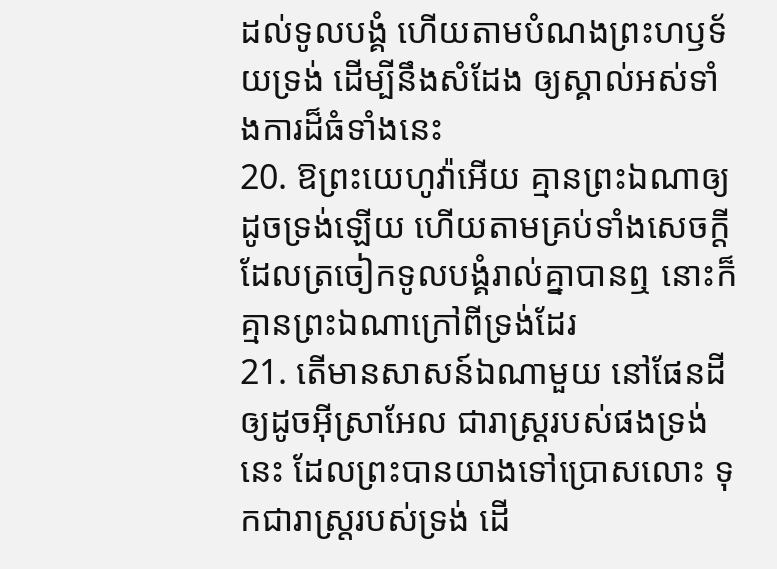ដល់ទូលបង្គំ ហើយតាមបំណងព្រះហឫទ័យទ្រង់ ដើម្បីនឹងសំដែង ឲ្យស្គាល់អស់ទាំងការដ៏ធំទាំងនេះ
20. ឱព្រះយេហូវ៉ាអើយ គ្មានព្រះឯណាឲ្យដូចទ្រង់ឡើយ ហើយតាមគ្រប់ទាំងសេចក្ដី ដែលត្រចៀកទូលបង្គំរាល់គ្នាបានឮ នោះក៏គ្មានព្រះឯណាក្រៅពីទ្រង់ដែរ
21. តើមានសាសន៍ឯណាមួយ នៅផែនដី ឲ្យដូចអ៊ីស្រាអែល ជារាស្ត្ររបស់ផងទ្រង់នេះ ដែលព្រះបានយាងទៅប្រោសលោះ ទុកជារាស្ត្ររបស់ទ្រង់ ដើ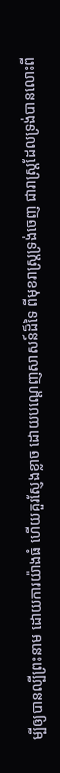ម្បីឲ្យបានល្បីព្រះនាម ដោយការយ៉ាងធំ ហើយគួរស្ញែងខ្លាច ដោយបណ្តេញសាសន៍ដ៏ទៃ ពីមុខរាស្ត្រទ្រង់ចេញ ជារាស្ត្រដែលទ្រង់បានលោះពី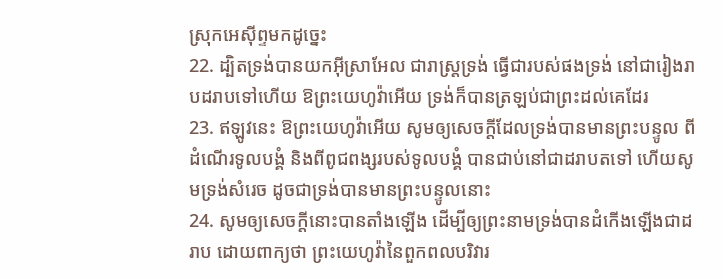ស្រុកអេស៊ីព្ទមកដូច្នេះ
22. ដ្បិតទ្រង់បានយកអ៊ីស្រាអែល ជារាស្ត្រទ្រង់ ធ្វើជារបស់ផងទ្រង់ នៅជារៀងរាបដរាបទៅហើយ ឱព្រះយេហូវ៉ាអើយ ទ្រង់ក៏បានត្រឡប់ជាព្រះដល់គេដែរ
23. ឥឡូវនេះ ឱព្រះយេហូវ៉ាអើយ សូមឲ្យសេចក្ដីដែលទ្រង់បានមានព្រះបន្ទូល ពីដំណើរទូលបង្គំ និងពីពូជពង្សរបស់ទូលបង្គំ បានជាប់នៅជាដរាបតទៅ ហើយសូមទ្រង់សំរេច ដូចជាទ្រង់បានមានព្រះបន្ទូលនោះ
24. សូមឲ្យសេចក្ដីនោះបានតាំងឡើង ដើម្បីឲ្យព្រះនាមទ្រង់បានដំកើងឡើងជាដរាប ដោយពាក្យថា ព្រះយេហូវ៉ានៃពួកពលបរិវារ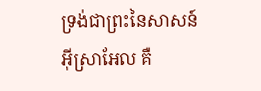ទ្រង់ជាព្រះនៃសាសន៍អ៊ីស្រាអែល គឺ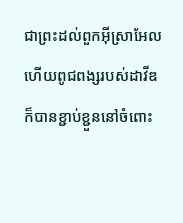ជាព្រះដល់ពួកអ៊ីស្រាអែល ហើយពូជពង្សរបស់ដាវីឌ ក៏បានខ្ជាប់ខ្ជួននៅចំពោះ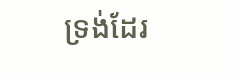ទ្រង់ដែរ